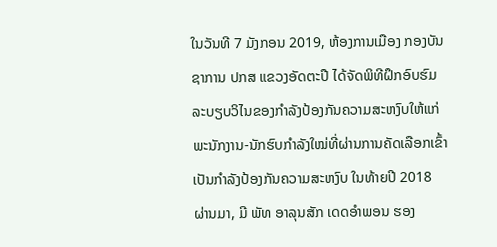ໃນວັນທີ 7 ມັງກອນ 2019, ຫ້ອງການເມືອງ ກອງບັນຊາການ ປກສ ແຂວງອັດຕະປື ໄດ້ຈັດພິທີຝຶກອົບຮົມລະບຽບວິໄນຂອງກຳລັງປ້ອງກັນຄວາມສະຫງົບໃຫ້ແກ່ ພະນັກງານ-ນັກຮົບກຳລັງໃໝ່ທີ່ຜ່ານການຄັດເລືອກເຂົ້າເປັນກຳລັງປ້ອງກັນຄວາມສະຫງົບ ໃນທ້າຍປີ 2018 ຜ່ານມາ, ມີ ພັທ ອາລຸນສັກ ເດດອຳພອນ ຮອງ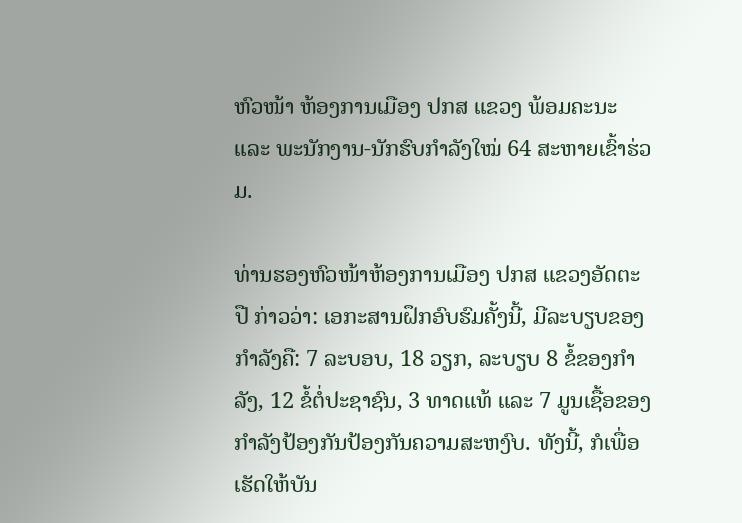ຫົວໜ້າ ຫ້ອງການເມືອງ ປກສ ແຂວງ ພ້ອມຄະນະ ແລະ ພະນັກງານ-ນັກຮົບກຳລັງໃໝ່ 64 ສະຫາຍເຂົ້າຮ່ວມ.

ທ່ານຮອງຫົວໜ້າຫ້ອງການເມືອງ ປກສ ແຂວງອັດຕະປື ກ່າວວ່າ: ເອກະສານຝຶກອົບຮົມຄັ້ງນີ້, ມີລະບຽບຂອງກຳລັງຄື: 7 ລະບອບ, 18 ວຽກ, ລະບຽບ 8 ຂໍ້ຂອງກໍາລັງ, 12 ຂໍ້ຕໍ່ປະຊາຊົນ, 3 ທາດແທ້ ແລະ 7 ມູນເຊື້ອຂອງກຳລັງປ້ອງກັນປ້ອງກັນຄວາມສະຫງົບ. ທັງນີ້, ກໍເພື່ອເຮັດໃຫ້ບັນ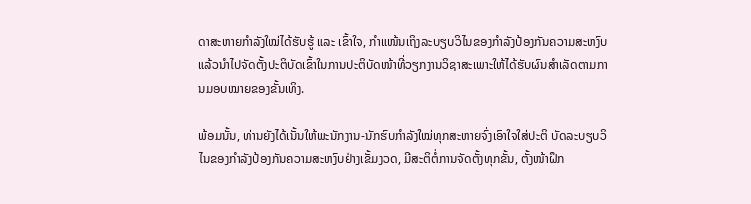ດາສະຫາຍກຳລັງໃໝ່ໄດ້ຮັບຮູ້ ແລະ ເຂົ້າໃຈ, ກໍາແໜ້ນເຖິງລະບຽບວິໄນຂອງກຳລັງປ້ອງກັນຄວາມສະຫງົບ ແລ້ວນຳໄປຈັດຕັ້ງປະຕິບັດເຂົ້າໃນການປະຕິບັດໜ້າທີ່ວຽກງານວິຊາສະເພາະໃຫ້ໄດ້ຮັບຜົນສຳເລັດຕາມການມອບໝາຍຂອງຂັ້ນເທິງ.

ພ້ອມນັ້ນ, ທ່ານຍັງໄດ້ເນັ້ນໃຫ້ພະນັກງານ-ນັກຮົບກຳລັງໃໝ່ທຸກສະຫາຍຈົ່ງເອົາໃຈໃສ່ປະຕິ ບັດລະບຽບວິໄນຂອງກຳລັງປ້ອງກັນຄວາມສະຫງົບຢ່າງເຂັ້ມງວດ, ມີສະຕິຕໍ່ການຈັດຕັ້ງທຸກຂັ້ນ, ຕັ້ງໜ້າຝຶກ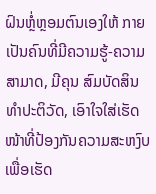ຝົນຫຼໍ່ຫຼອມຕົນເອງໃຫ້ ກາຍເປັນຄົນທີ່ມີຄວາມຮູ້-ຄວາມສາມາດ, ມີຄຸນ ສົມບັດສິນທຳປະຕິວັດ, ເອົາໃຈໃສ່ເຮັດໜ້າທີ່ປ້ອງກັນຄວາມສະຫງົບ ເພື່ອເຮັດ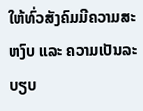ໃຫ້ທົ່ວສັງຄົມມີຄວາມສະຫງົບ ແລະ ຄວາມເປັນລະບຽບ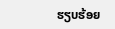ຮຽບຮ້ອຍ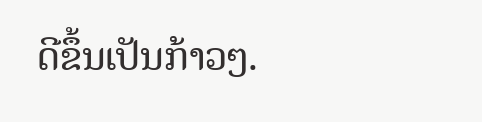ດີຂຶ້ນເປັນກ້າວໆ.